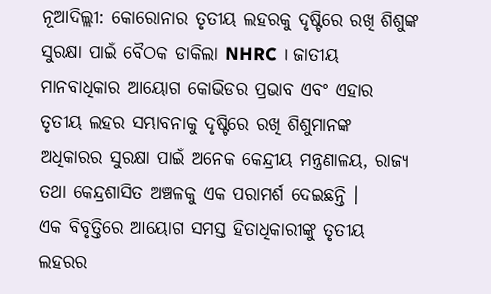ନୂଆଦିଲ୍ଲୀ: କୋରୋନାର ତୃତୀୟ ଲହରକୁ ଦୃଷ୍ଟିରେ ରଖି ଶିଶୁଙ୍କ ସୁରକ୍ଷା ପାଇଁ ବୈଠକ ଡାକିଲା NHRC । ଜାତୀୟ ମାନବାଧିକାର ଆୟୋଗ କୋଭିଡର ପ୍ରଭାବ ଏବଂ ଏହାର ତୃତୀୟ ଲହର ସମ୍ଭାବନାକୁ ଦୃଷ୍ଟିରେ ରଖି ଶିଶୁମାନଙ୍କ ଅଧିକାରର ସୁରକ୍ଷା ପାଇଁ ଅନେକ କେନ୍ଦ୍ରୀୟ ମନ୍ତ୍ରଣାଳୟ, ରାଜ୍ୟ ତଥା କେନ୍ଦ୍ରଶାସିତ ଅଞ୍ଚଳକୁ ଏକ ପରାମର୍ଶ ଦେଇଛନ୍ତି ।
ଏକ ବିବୃତ୍ତିରେ ଆୟୋଗ ସମସ୍ତ ହିତାଧିକାରୀଙ୍କୁ ତୃତୀୟ ଲହରର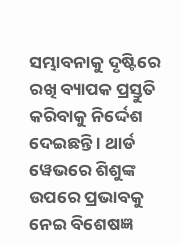ସମ୍ଭାବନାକୁ ଦୃଷ୍ଟିରେ ରଖି ବ୍ୟାପକ ପ୍ରସ୍ତୁତି କରିବାକୁ ନିର୍ଦ୍ଦେଶ ଦେଇଛନ୍ତି । ଥାର୍ଡ ୱେଭରେ ଶିଶୁଙ୍କ ଉପରେ ପ୍ରଭାବକୁ ନେଇ ବିଶେଷଜ୍ଞ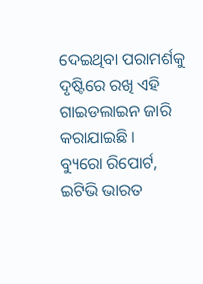ଦେଇଥିବା ପରାମର୍ଶକୁ ଦୃଷ୍ଟିରେ ରଖି ଏହି ଗାଇଡଲାଇନ ଜାରି କରାଯାଇଛି ।
ବ୍ୟୁରୋ ରିପୋର୍ଟ, ଇଟିଭି ଭାରତ